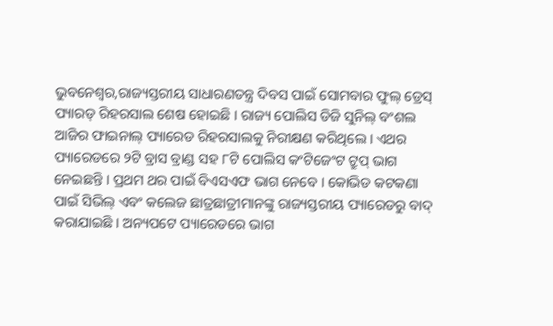ଭୁବନେଶ୍ୱର,ରାଜ୍ୟସ୍ତରୀୟ ସାଧାରଣତନ୍ତ୍ର ଦିବସ ପାଇଁ ସୋମବାର ଫୁଲ୍ ଡ୍ରେସ୍ ପ୍ୟାରଡ୍ ରିହରସାଲ ଶେଷ ହୋଇଛି । ରାଜ୍ୟ ପୋଲିସ ଡିଜି ସୁନିଲ୍ ବଂଶଲ ଆଜିର ଫାଇନାଲ୍ ପ୍ୟାରେଡ ରିହରସାଲକୁ ନିରୀକ୍ଷଣ କରିଥିଲେ । ଏଥର ପ୍ୟାରେଡରେ ୨ଟି ବ୍ରାସ ବ୍ରାଣ୍ଡ ସହ ୮ଟି ପୋଲିସ କଂଟିଜେଂଟ ଟ୍ରୁପ୍ ଭାଗ ନେଇଛନ୍ତି । ପ୍ରଥମ ଥର ପାଇଁ ବିଏସଏଫ ଭାଗ ନେବେ । କୋଭିଡ କଟକଣା ପାଇଁ ସିଭିଲ୍ ଏବଂ କଲେଜ ଛାତ୍ରଛାତ୍ରୀମାନଙ୍କୁ ରାଜ୍ୟସ୍ତରୀୟ ପ୍ୟାରେଡରୁ ବାଦ୍ କରାଯାଇଛି । ଅନ୍ୟପଟେ ପ୍ୟାରେଡରେ ଭାଗ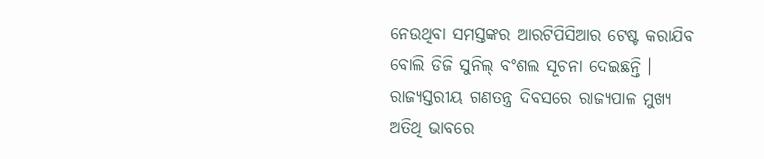ନେଉଥିବା ସମସ୍ତଙ୍କର ଆରଟିପିସିଆର ଟେଷ୍ଟ କରାଯିବ ବୋଲି ଡିଜି ସୁନିଲ୍ ବଂଶଲ ସୂଚନା ଦେଇଛନ୍ତି ।
ରାଜ୍ୟସ୍ତରୀୟ ଗଣତନ୍ତ୍ର ଦିବସରେ ରାଜ୍ୟପାଳ ମୁଖ୍ୟ ଅତିଥି ଭାବରେ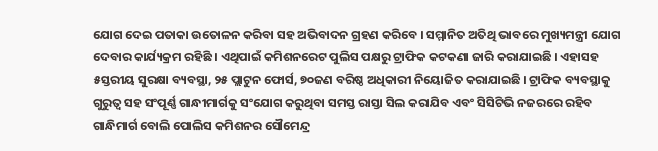ଯୋଗ ଦେଇ ପତାକା ଉତୋଳନ କରିବା ସହ ଅଭିବାଦନ ଗ୍ରହଣ କରିବେ । ସମ୍ମାନିତ ଅତିଥି ଭାବରେ ମୁଖ୍ୟମନ୍ତ୍ରୀ ଯୋଗ ଦେବାର କାର୍ଯ୍ୟକ୍ରମ ରହିଛି । ଏଥିପାଇଁ କମିଶନରେଟ ପୁଲିସ ପକ୍ଷରୁ ଟ୍ରାଫିକ କଟକଣା ଜାରି କରାଯାଇଛି । ଏହାସହ ୫ସ୍ତରୀୟ ସୁରକ୍ଷା ବ୍ୟବସ୍ଥା, ୨୫ ପ୍ଲାଟୁନ ଫୋର୍ସ, ୭୦ଜଣ ବରିଷ୍ଠ ଅଧିକାରୀ ନିୟୋଜିତ କରାଯାଇଛି । ଟ୍ରାଫିକ ବ୍ୟବସ୍ଥାକୁ ଗୁରୁତ୍ୱ ସହ ସଂପୂର୍ଣ୍ଣ ଗାନ୍ଧୀମାର୍ଗକୁ ସଂଯୋଗ କରୁଥିବା ସମସ୍ତ ରାସ୍ତା ସିଲ କରାଯିବ ଏବଂ ସିସିଟିଭି ନଜରରେ ରହିବ ଗାନ୍ଧିମାର୍ଗ ବୋଲି ପୋଲିସ କମିଶନର ସୌମେନ୍ଦ୍ର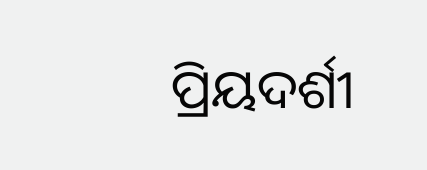ପ୍ରିୟଦର୍ଶୀ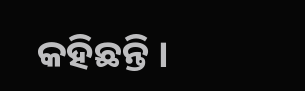କହିଛନ୍ତି ।